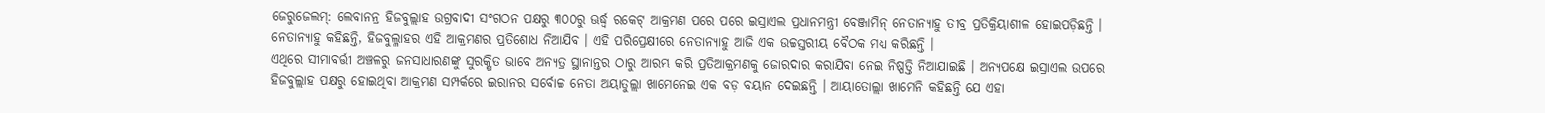ଜେରୁଜେଲମ୍: ଲେବାନନ୍ର ହିଜବୁଲ୍ଲାହ ଉଗ୍ରବାଦୀ ସଂଗଠନ ପକ୍ଷରୁ ୩୦୦ରୁ ଊର୍ଦ୍ଧ୍ୱ ରକେଟ୍ ଆକ୍ରମଣ ପରେ ପରେ ଇସ୍ରାଏଲ ପ୍ରଧାନମନ୍ତ୍ରୀ ବେଞ୍ଜାମିନ୍ ନେତାନ୍ୟାହୁ ତୀବ୍ର ପ୍ରତିକ୍ରିୟାଶୀଳ ହୋଇପଡ଼ିଛନ୍ତି । ନେତାନ୍ୟାହୁ କହିଛନ୍ତି, ହିଜବୁଲ୍ଳାହର ଏହି ଆକ୍ରମଣର ପ୍ରତିଶୋଧ ନିଆଯିବ । ଏହି ପରିପ୍ରେକ୍ଷୀରେ ନେତାନ୍ୟାହୁ ଆଜି ଏକ ଉଚ୍ଚସ୍ତରୀୟ ବୈଠକ ମଧ୍ୟ କରିଛନ୍ତି ।
ଏଥିରେ ସୀମାବର୍ତ୍ତୀ ଅଞ୍ଚଳରୁ ଜନସାଧାରଣଙ୍କୁ ସୁରକ୍ଷିତ ଭାବେ ଅନ୍ୟତ୍ର ସ୍ଥାନାନ୍ତର ଠାରୁ ଆରମ୍ଭ କରି ପ୍ରତିଆକ୍ରମଣକୁ ଜୋରଦାର କରାଯିବା ନେଇ ନିଷ୍ପତ୍ତି ନିଆଯାଇଛି । ଅନ୍ୟପକ୍ଷେ ଇସ୍ରାଏଲ ଉପରେ ହିଜବୁଲ୍ଲାହ ପକ୍ଷରୁ ହୋଇଥିବା ଆକ୍ରମଣ ସମ୍ପର୍କରେ ଇରାନର ସର୍ବୋଚ୍ଚ ନେତା ଅୟାତୁଲ୍ଲା ଖାମେନେଇ ଏକ ବଡ଼ ବୟାନ ଦେଇଛନ୍ତି । ଆୟାତୋଲ୍ଲା ଖାମେନି କହିଛନ୍ତି ଯେ ଏହା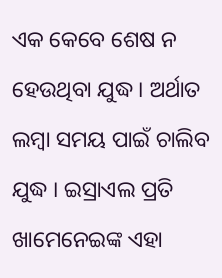ଏକ କେବେ ଶେଷ ନ ହେଉଥିବା ଯୁଦ୍ଧ । ଅର୍ଥାତ ଲମ୍ବା ସମୟ ପାଇଁ ଚାଲିବ ଯୁଦ୍ଧ । ଇସ୍ରାଏଲ ପ୍ରତି ଖାମେନେଇଙ୍କ ଏହା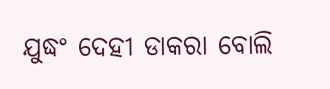ଯୁଦ୍ଧଂ ଦେହୀ ଡାକରା ବୋଲି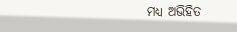ମଧ୍ୟ ଅଭିହିତ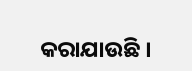କରାଯାଉଛି ।